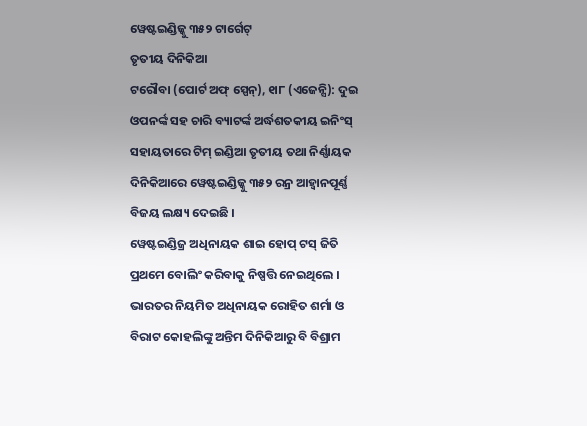ୱେଷ୍ଟଇଣ୍ଡିଜ୍କୁ ୩୫୨ ଟାର୍ଗେଟ୍
ତୃତୀୟ ଦିନିକିଆ
ଟରୌବା (ପୋର୍ଟ ଅଫ୍ ସ୍ପେନ୍), ୧ା୮ (ଏଜେନ୍ସି): ଦୁଇ ଓପନର୍ଙ୍କ ସହ ଚାରି ବ୍ୟାଟର୍ଙ୍କ ଅର୍ଦ୍ଧଶତକୀୟ ଇନିଂସ୍ ସହାୟତାରେ ଟିମ୍ ଇଣ୍ଡିଆ ତୃତୀୟ ତଥା ନିର୍ଣ୍ଣାୟକ ଦିନିକିଆରେ ୱେଷ୍ଟଇଣ୍ଡିଜ୍କୁ ୩୫୨ ରନ୍ର ଆହ୍ୱାନପୂର୍ଣ୍ଣ ବିଜୟ ଲକ୍ଷ୍ୟ ଦେଇଛି ।
ୱେଷ୍ଟଇଣ୍ଡିଜ୍ର ଅଧିନାୟକ ଶାଇ ହୋପ୍ ଟସ୍ ଜିତି ପ୍ରଥମେ ବୋଲିଂ କରିବାକୁ ନିଷ୍ପତ୍ତି ନେଇଥିଲେ । ଭାରତର ନିୟମିତ ଅଧିନାୟକ ରୋହିତ ଶର୍ମା ଓ ବିରାଟ କୋହଲିଙ୍କୁ ଅନ୍ତିମ ଦିନିକିଆରୁ ବି ବିଶ୍ରାମ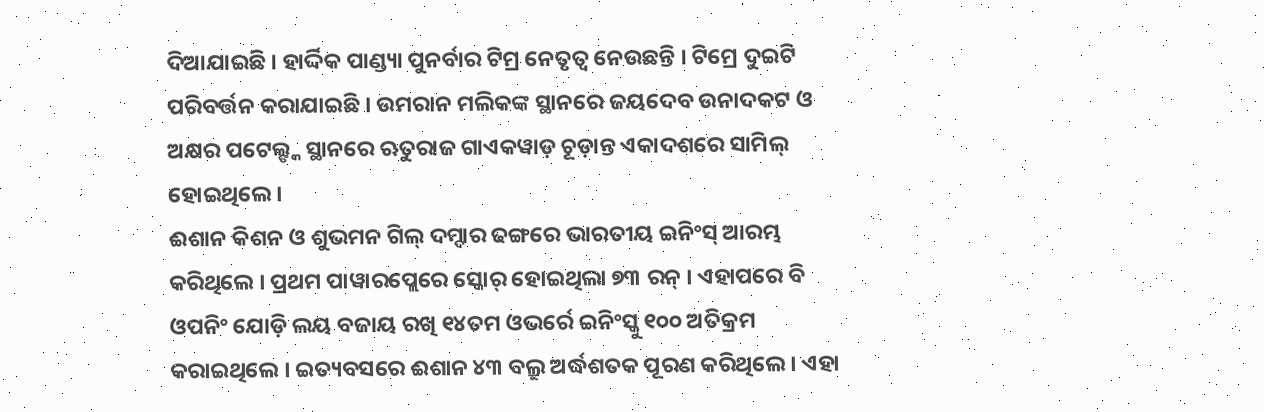ଦିଆଯାଇଛି । ହାର୍ଦ୍ଦିକ ପାଣ୍ଡ୍ୟା ପୁନର୍ବାର ଟିମ୍ର ନେତୃତ୍ୱ ନେଉଛନ୍ତି । ଟିମ୍ରେ ଦୁଇଟି ପରିବର୍ତ୍ତନ କରାଯାଇଛି । ଉମରାନ ମଲିକଙ୍କ ସ୍ଥାନରେ ଜୟଦେବ ଉନାଦକଟ ଓ ଅକ୍ଷର ପଟେଲ୍ଙ୍କ ସ୍ଥାନରେ ଋତୁରାଜ ଗାଏକୱାଡ଼ ଚୂଡ଼ାନ୍ତ ଏକାଦଶରେ ସାମିଲ୍ ହୋଇଥିଲେ ।
ଈଶାନ କିଶନ ଓ ଶୁଭମନ ଗିଲ୍ ଦମ୍ଦାର ଢଙ୍ଗରେ ଭାରତୀୟ ଇନିଂସ୍ ଆରମ୍ଭ କରିଥିଲେ । ପ୍ରଥମ ପାୱାରପ୍ଲେରେ ସ୍କୋର୍ ହୋଇଥିଲା ୭୩ ରନ୍ । ଏହାପରେ ବି ଓପନିଂ ଯୋଡ଼ି ଲୟ ବଜାୟ ରଖି ୧୪ତମ ଓଭର୍ରେ ଇନିଂସ୍କୁ ୧୦୦ ଅତିକ୍ରମ କରାଇଥିଲେ । ଇତ୍ୟବସରେ ଈଶାନ ୪୩ ବଲ୍ରୁ ଅର୍ଦ୍ଧଶତକ ପୂରଣ କରିଥିଲେ । ଏହା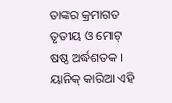ତାଙ୍କର କ୍ରମାଗତ ତୃତୀୟ ଓ ମୋଟ୍ ଷଷ୍ଠ ଅର୍ଦ୍ଧଶତକ ।
ୟାନିକ୍ କାରିଆ ଏହି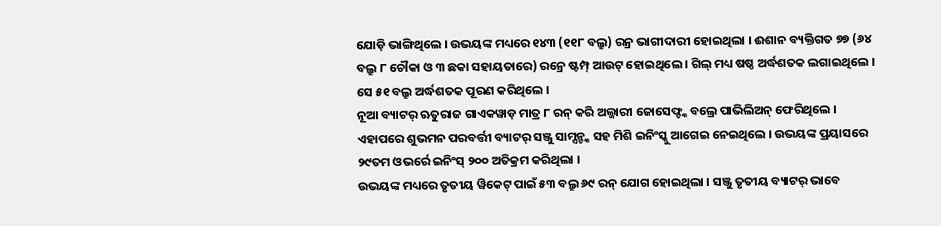ଯୋଡ଼ି ଭାଙ୍ଗିଥିଲେ । ଉଭୟଙ୍କ ମଧ୍ୟରେ ୧୪୩ (୧୧୮ ବଲ୍ରୁ) ରନ୍ର ଭାଗୀଦାରୀ ହୋଇଥିଲା । ଈଶାନ ବ୍ୟକ୍ତିଗତ ୭୭ (୬୪ ବଲ୍ରୁ ୮ ଚୌକା ଓ ୩ ଛକା ସହାୟତାରେ) ରନ୍ରେ ଷ୍ଟମ୍ପ୍ ଆଉଟ୍ ହୋଇଥିଲେ । ଗିଲ୍ ମଧ୍ୟ ଷଷ୍ଠ ଅର୍ଦ୍ଧଶତକ ଲଗାଇଥିଲେ । ସେ ୫୧ ବଲ୍ରୁ ଅର୍ଦ୍ଧଶତକ ପୂରଣ କରିଥିଲେ ।
ନୂଆ ବ୍ୟାଟର୍ ଋତୁରାଜ ଗାଏକୱାଡ଼ ମାତ୍ର ୮ ରନ୍ କରି ଅଲ୍ଜାରୀ ଜୋସେଫ୍ଙ୍କ ବଲ୍ରେ ପାଭିଲିଅନ୍ ଫେରିଥିଲେ । ଏହାପରେ ଶୁଭମନ ପରବର୍ତ୍ତୀ ବ୍ୟାଟର୍ ସଞ୍ଜୁ ସାମ୍ସନ୍ଙ୍କ ସହ ମିଶି ଇନିଂସ୍କୁ ଆଗେଇ ନେଇଥିଲେ । ଉଭୟଙ୍କ ପ୍ରୟାସରେ ୨୯ତମ ଓଭର୍ରେ ଇନିଂସ୍ ୨୦୦ ଅତିକ୍ରମ କରିଥିଲା ।
ଉଭୟଙ୍କ ମଧ୍ୟରେ ତୃତୀୟ ୱିକେଟ୍ ପାଇଁ ୫୩ ବଲ୍ରୁ ୬୯ ରନ୍ ଯୋଗ ହୋଇଥିଲା । ସଞ୍ଜୁ ତୃତୀୟ ବ୍ୟାଟର୍ ଭାବେ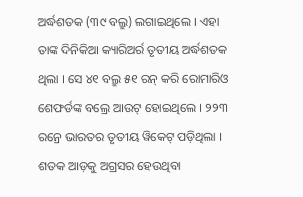ଅର୍ଦ୍ଧଶତକ (୩୯ ବଲ୍ରୁ) ଲଗାଇଥିଲେ । ଏହା ତାଙ୍କ ଦିନିକିଆ କ୍ୟାରିଅର୍ର ତୃତୀୟ ଅର୍ଦ୍ଧଶତକ ଥିଲା । ସେ ୪୧ ବଲ୍ରୁ ୫୧ ରନ୍ କରି ରୋମାରିଓ ଶେଫର୍ଡଙ୍କ ବଲ୍ରେ ଆଉଟ୍ ହୋଇଥିଲେ । ୨୨୩ ରନ୍ରେ ଭାରତର ତୃତୀୟ ୱିକେଟ୍ ପଡ଼ିଥିଲା ।
ଶତକ ଆଡ଼କୁ ଅଗ୍ରସର ହେଉଥିବା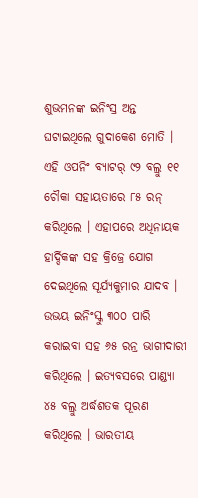ଶୁଭମନଙ୍କ ଇନିଂସ୍ର ଅନ୍ତ ଘଟାଇଥିଲେ ଗୁଦାକେଶ ମୋତି । ଏହି ଓପନିଂ ବ୍ୟାଟର୍ ୯୨ ବଲ୍ରୁ ୧୧ ଚୌକା ସହାୟତାରେ ୮୫ ରନ୍ କରିଥିଲେ । ଏହାପରେ ଅଧିନାୟକ ହାର୍ଦ୍ଦିକଙ୍କ ସହ କ୍ରିଜ୍ରେ ଯୋଗ ଦେଇଥିଲେ ସୂର୍ଯ୍ୟକୁମାର ଯାଦବ । ଉଭୟ ଇନିଂସ୍କୁ ୩୦୦ ପାରି କରାଇବା ସହ ୬୫ ରନ୍ର ଭାଗୀଦାରୀ କରିଥିଲେ । ଇତ୍ୟବସରେ ପାଣ୍ଡ୍ୟା ୪୫ ବଲ୍ରୁ ଅର୍ଦ୍ଧଶତକ ପୂରଣ କରିଥିଲେ । ଭାରତୀୟ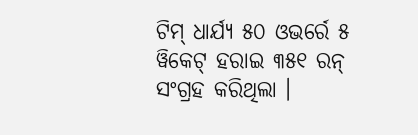ଟିମ୍ ଧାର୍ଯ୍ୟ ୫୦ ଓଭର୍ରେ ୫ ୱିକେଟ୍ ହରାଇ ୩୫୧ ରନ୍ ସଂଗ୍ରହ କରିଥିଲା ।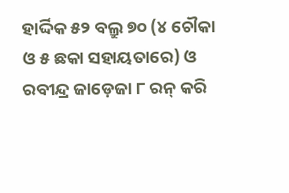ହାର୍ଦ୍ଦିକ ୫୨ ବଲ୍ରୁ ୭୦ (୪ ଚୌକା ଓ ୫ ଛକା ସହାୟତାରେ) ଓ ରବୀନ୍ଦ୍ର ଜାଡ଼େଜା ୮ ରନ୍ କରି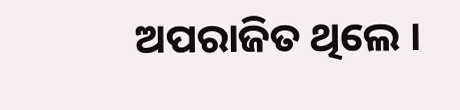ଅପରାଜିତ ଥିଲେ ।